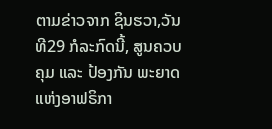ຕາມຂ່າວຈາກ ຊິນຮວາ,ວັນທີ29 ກໍລະກົດນີ້, ສູນຄວບຄຸມ ແລະ ປ້ອງກັນ ພະຍາດ ແຫ່ງອາຟຣິກາ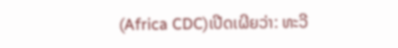(Africa CDC)ເປີດເຜີຍວ່າ: ທະວີ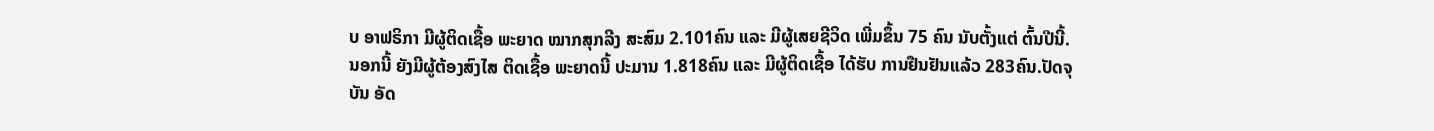ບ ອາຟຣິກາ ມີຜູ້ຕິດເຊື້ອ ພະຍາດ ໝາກສຸກລີງ ສະສົມ 2.101ຄົນ ແລະ ມີຜູ້ເສຍຊີວິດ ເພີ່ມຂຶ້ນ 75 ຄົນ ນັບຕັ້ງແຕ່ ຕົ້ນປີນີ້.
ນອກນີ້ ຍັງມີຜູ້ຕ້ອງສົງໄສ ຕິດເຊື້ອ ພະຍາດນີ້ ປະມານ 1.818ຄົນ ແລະ ມີຜູ້ຕິດເຊື້ອ ໄດ້ຮັບ ການຢືນຢັນແລ້ວ 283ຄົນ.ປັດຈຸບັນ ອັດ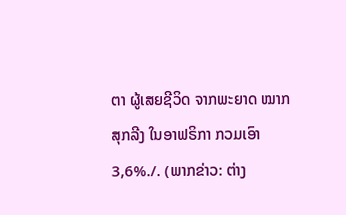ຕາ ຜູ້ເສຍຊີວິດ ຈາກພະຍາດ ໝາກສຸກລີງ ໃນອາຟຣິກາ ກວມເອົາ3,6%./. (ພາກຂ່າວ: ຕ່າງ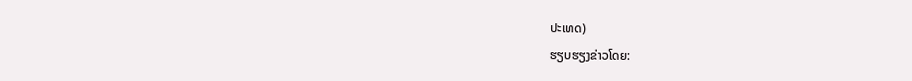ປະເທດ)
ຮຽບຮຽງຂ່າວໂດຍ: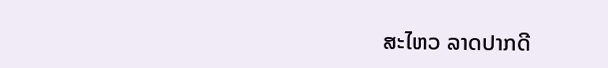ສະໄຫວ ລາດປາກດີ